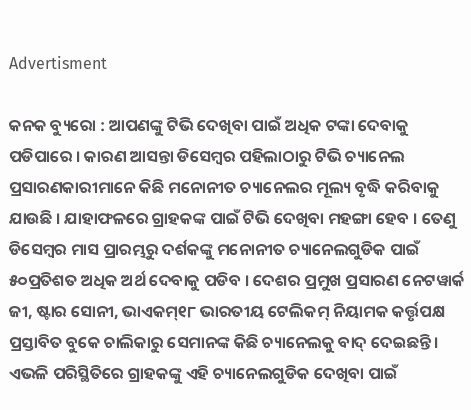Advertisment

କନକ ବ୍ୟୁରୋ : ଆପଣଙ୍କୁ ଟିଭି ଦେଖିବା ପାଇଁ ଅଧିକ ଟଙ୍କା ଦେବାକୁ ପଡିପାରେ । କାରଣ ଆସନ୍ତା ଡିସେମ୍ବର ପହିଲାଠାରୁ ଟିଭି ଚ୍ୟାନେଲ ପ୍ରସାରଣକାରୀମାନେ କିଛି ମନୋନୀତ ଚ୍ୟାନେଲର ମୂଲ୍ୟ ବୃଦ୍ଧି କରିବାକୁ ଯାଉଛି । ଯାହାଫଳରେ ଗ୍ରାହକଙ୍କ ପାଇଁ ଟିଭି ଦେଖିବା ମହଙ୍ଗା ହେବ । ତେଣୁ ଡିସେମ୍ବର ମାସ ପ୍ରାରମ୍ଭରୁ ଦର୍ଶକଙ୍କୁ ମନୋନୀତ ଚ୍ୟାନେଲଗୁଡିକ ପାଇଁ ୫୦ପ୍ରତିଶତ ଅଧିକ ଅର୍ଥ ଦେବାକୁ ପଡିବ । ଦେଶର ପ୍ରମୁଖ ପ୍ରସାରଣ ନେଟୱାର୍କ ଜୀ, ଷ୍ଟାର ସୋନୀ, ଭାଏକମ୍୧୮ ଭାରତୀୟ ଟେଲିକମ୍ ନିୟାମକ କର୍ତ୍ତୃପକ୍ଷ ପ୍ରସ୍ତାବିତ ବୁକେ ଚାଲିକାରୁ ସେମାନଙ୍କ କିଛି ଚ୍ୟାନେଲକୁ ବାଦ୍ ଦେଇଛନ୍ତି । ଏଭଳି ପରିସ୍ଥିତିରେ ଗ୍ରାହକଙ୍କୁ ଏହି ଚ୍ୟାନେଲଗୁଡିକ ଦେଖିବା ପାଇଁ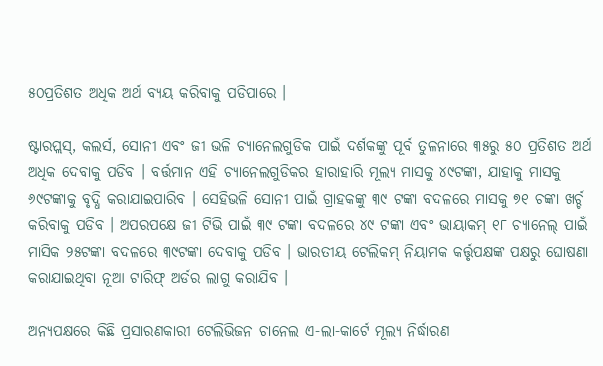୫୦ପ୍ରତିଶତ ଅଧିକ ଅର୍ଥ ବ୍ୟୟ କରିବାକୁ ପଡିପାରେ ।

ଷ୍ଟାରପ୍ଲସ୍, କଲର୍ସ, ସୋନୀ ଏବଂ ଜୀ ଭଳି ଚ୍ୟାନେଲଗୁଡିକ ପାଇଁ ଦର୍ଶକଙ୍କୁ ପୂର୍ବ ତୁଳନାରେ ୩୫ରୁ ୫୦ ପ୍ରତିଶତ ଅର୍ଥ ଅଧିକ ଦେବାକୁ ପଡିବ । ବର୍ତ୍ତମାନ ଏହି ଚ୍ୟାନେଲଗୁଡିକର ହାରାହାରି ମୂଲ୍ୟ ମାସକୁ ୪୯ଟଙ୍କା, ଯାହାକୁ ମାସକୁ ୬୯ଟଙ୍କାକୁ ବୃଦ୍ଧି କରାଯାଇପାରିବ । ସେହିଭଳି ସୋନୀ ପାଇଁ ଗ୍ରାହକଙ୍କୁ ୩୯ ଟଙ୍କା ବଦଳରେ ମାସକୁ ୭୧ ଚଙ୍କା ଖର୍ଚ୍ଚ କରିବାକୁ ପଡିବ । ଅପରପକ୍ଷେ ଜୀ ଟିଭି ପାଇଁ ୩୯ ଟଙ୍କା ବଦଳରେ ୪୯ ଟଙ୍କା ଏବଂ ଭାୟାକମ୍ ୧୮ ଚ୍ୟାନେଲ୍ ପାଇଁ ମାସିକ ୨୫ଟଙ୍କା ବଦଳରେ ୩୯ଟଙ୍କା ଦେବାକୁ ପଡିବ । ଭାରତୀୟ ଟେଲିକମ୍ ନିୟାମକ କର୍ତ୍ତୃପକ୍ଷଙ୍କ ପକ୍ଷରୁ ଘୋଷଣା କରାଯାଇଥିବା ନୂଆ ଟାରିଫ୍ ଅର୍ଡର ଲାଗୁ କରାଯିବ ।

ଅନ୍ୟପକ୍ଷରେ କିଛି ପ୍ରସାରଣକାରୀ ଟେଲିଭିଜନ ଚାନେଲ ଏ-ଲା-କାର୍ଟେ ମୂଲ୍ୟ ନିର୍ଦ୍ଧାରଣ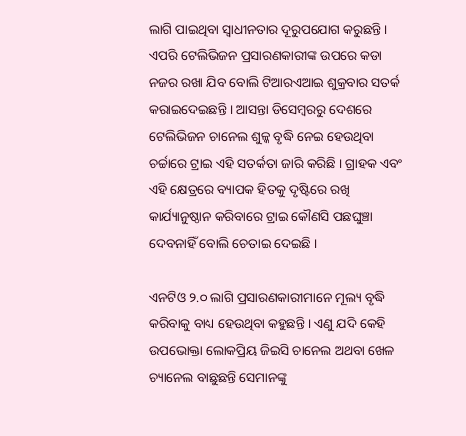ଲାଗି ପାଇଥିବା ସ୍ୱାଧୀନତାର ଦୂରୁପଯୋଗ କରୁଛନ୍ତି । ଏପରି ଟେଲିଭିଜନ ପ୍ରସାରଣକାରୀଙ୍କ ଉପରେ କଡା ନଜର ରଖା ଯିବ ବୋଲି ଟିଆରଏଆଇ ଶୁକ୍ରବାର ସତର୍କ କରାଇଦେଇଛନ୍ତି । ଆସନ୍ତା ଡିସେମ୍ବରରୁ ଦେଶରେ ଟେଲିଭିଜନ ଚାନେଲ ଶୁଳ୍କ ବୃଦ୍ଧି ନେଇ ହେଉଥିବା ଚର୍ଚ୍ଚାରେ ଟ୍ରାଇ ଏହି ସତର୍କତା ଜାରି କରିଛି । ଗ୍ରାହକ ଏବଂ ଏହି କ୍ଷେତ୍ରରେ ବ୍ୟାପକ ହିତକୁ ଦୃଷ୍ଟିରେ ରଖି କାର୍ଯ୍ୟାନୁଷ୍ଠାନ କରିବାରେ ଟ୍ରାଇ କୌଣସି ପଛଘୁଞ୍ଚା ଦେବନାହିଁ ବୋଲି ଚେତାଇ ଦେଇଛି ।

ଏନଟିଓ ୨.୦ ଲାଗି ପ୍ରସାରଣକାରୀମାନେ ମୂଲ୍ୟ ବୃଦ୍ଧି କରିବାକୁ ବାଧ୍ୟ ହେଉଥିବା କହୁଛନ୍ତି । ଏଣୁ ଯଦି କେହି ଉପଭୋକ୍ତା ଲୋକପ୍ରିୟ ଜିଇସି ଚାନେଲ ଅଥବା ଖେଳ ଚ୍ୟାନେଲ ବାଛୁଛନ୍ତି ସେମାନଙ୍କୁ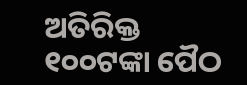ଅତିରିକ୍ତ ୧୦୦ଟଙ୍କା ପୈଠ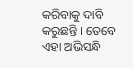କରିବାକୁ ଦାବି କରୁଛନ୍ତି । ତେବେ ଏହା ଅଭିସନ୍ଧି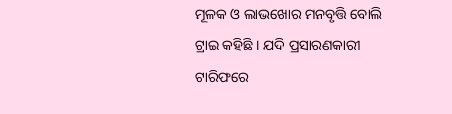ମୂଳକ ଓ ଲାଭଖୋର ମନବୃତ୍ତି ବୋଲି ଟ୍ରାଇ କହିଛି । ଯଦି ପ୍ରସାରଣକାରୀ ଟାରିଫରେ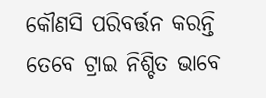କୌଣସି ପରିବର୍ତ୍ତନ କରନ୍ତି ତେବେ ଟ୍ରାଇ ନିଶ୍ଚିତ ଭାବେ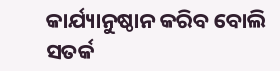କାର୍ଯ୍ୟାନୁଷ୍ଠାନ କରିବ ବୋଲି ସତର୍କ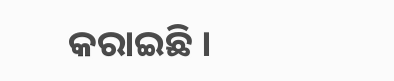କରାଇଛି ।